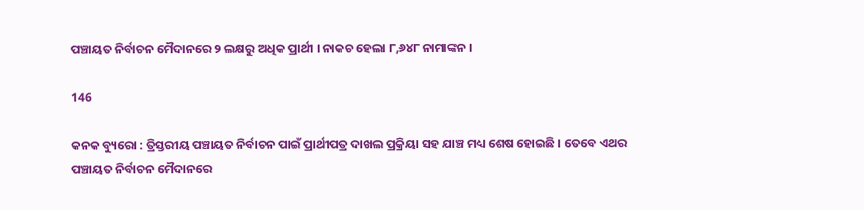ପଞ୍ଚାୟତ ନିର୍ବାଚନ ମୈଦାନରେ ୨ ଲକ୍ଷରୁ ଅଧିକ ପ୍ରାର୍ଥୀ । ନାକଚ ହେଲା ୮,୬୪୮ ନାମାଙ୍କନ ।

146

କନକ ବ୍ୟୁରୋ : ତ୍ରିସ୍ତରୀୟ ପଞ୍ଚାୟତ ନିର୍ବାଚନ ପାଇଁ ପ୍ରାର୍ଥୀପତ୍ର ଦାଖଲ ପ୍ରକ୍ରିୟା ସହ ଯାଞ୍ଚ ମଧ୍ୟ ଶେଷ ହୋଇଛି । ତେବେ ଏଥର ପଞ୍ଚାୟତ ନିର୍ବାଚନ ମୈଦାନରେ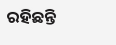ରହିଛନ୍ତି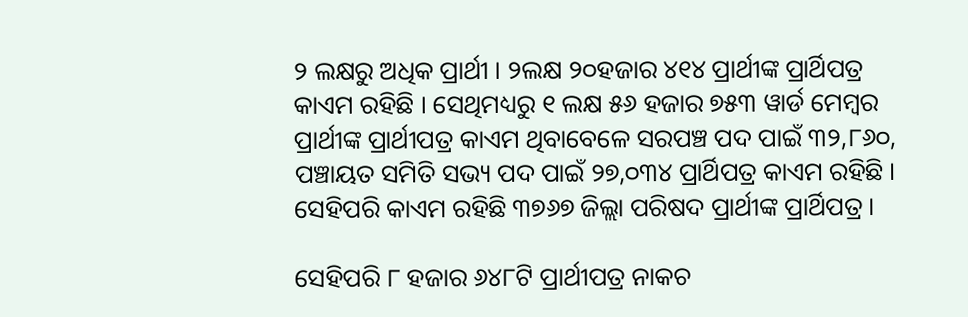୨ ଲକ୍ଷରୁ ଅଧିକ ପ୍ରାର୍ଥୀ । ୨ଲକ୍ଷ ୨୦ହଜାର ୪୧୪ ପ୍ରାର୍ଥୀଙ୍କ ପ୍ରାର୍ଥିପତ୍ର କାଏମ ରହିଛି । ସେଥିମଧ୍ୟରୁ ୧ ଲକ୍ଷ ୫୬ ହଜାର ୭୫୩ ୱାର୍ଡ ମେମ୍ବର ପ୍ରାର୍ଥୀଙ୍କ ପ୍ରାର୍ଥୀପତ୍ର କାଏମ ଥିବାବେଳେ ସରପଞ୍ଚ ପଦ ପାଇଁ ୩୨,୮୬୦, ପଞ୍ଚାୟତ ସମିତି ସଭ୍ୟ ପଦ ପାଇଁ ୨୭,୦୩୪ ପ୍ରାର୍ଥିପତ୍ର କାଏମ ରହିଛି । ସେହିପରି କାଏମ ରହିଛି ୩୭୬୭ ଜିଲ୍ଲା ପରିଷଦ ପ୍ରାର୍ଥୀଙ୍କ ପ୍ରାର୍ଥିପତ୍ର ।

ସେହିପରି ୮ ହଜାର ୬୪୮ଟି ପ୍ରାର୍ଥୀପତ୍ର ନାକଚ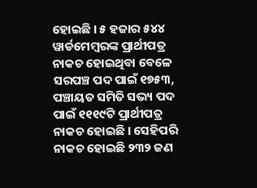ହୋଇଛି । ୫ ହଜାର ୫୪୪ ୱାର୍ଡମେମ୍ବରଙ୍କ ପ୍ରାର୍ଥୀପତ୍ର ନାକଚ ହୋଇଥିବା ବେଳେ ସରପଞ୍ଚ ପଦ ପାଇଁ ୧୭୫୩, ପଞ୍ଚାୟତ ସମିତି ସଭ୍ୟ ପଦ ପାଇଁ ୧୧୧୯ଟି ପ୍ରାର୍ଥୀପତ୍ର ନାକଚ ହୋଇଛି । ସେହିପରି ନାକଚ ହୋଇଛି ୨୩୨ ଜଣ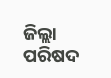ଜିଲ୍ଲା ପରିଷଦ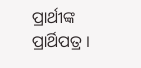ପ୍ରାର୍ଥୀଙ୍କ ପ୍ରାର୍ଥିପତ୍ର ।